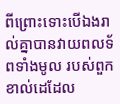ពីព្រោះទោះបើឯងរាល់គ្នាបានវាយពលទ័ពទាំងមូល របស់ពួកខាល់ដេដែល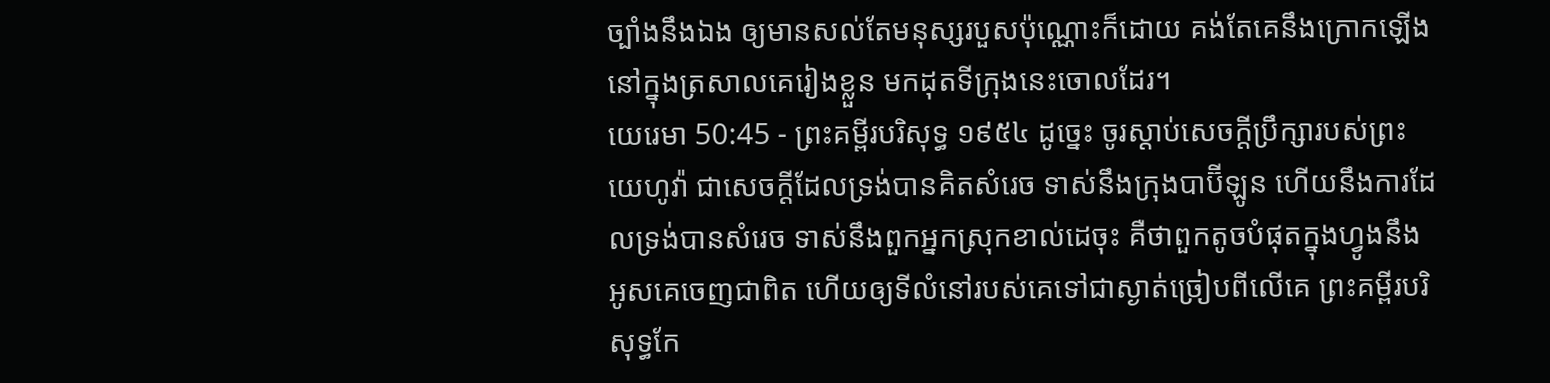ច្បាំងនឹងឯង ឲ្យមានសល់តែមនុស្សរបួសប៉ុណ្ណោះក៏ដោយ គង់តែគេនឹងក្រោកឡើង នៅក្នុងត្រសាលគេរៀងខ្លួន មកដុតទីក្រុងនេះចោលដែរ។
យេរេមា 50:45 - ព្រះគម្ពីរបរិសុទ្ធ ១៩៥៤ ដូច្នេះ ចូរស្តាប់សេចក្ដីប្រឹក្សារបស់ព្រះយេហូវ៉ា ជាសេចក្ដីដែលទ្រង់បានគិតសំរេច ទាស់នឹងក្រុងបាប៊ីឡូន ហើយនឹងការដែលទ្រង់បានសំរេច ទាស់នឹងពួកអ្នកស្រុកខាល់ដេចុះ គឺថាពួកតូចបំផុតក្នុងហ្វូងនឹងអូសគេចេញជាពិត ហើយឲ្យទីលំនៅរបស់គេទៅជាស្ងាត់ច្រៀបពីលើគេ ព្រះគម្ពីរបរិសុទ្ធកែ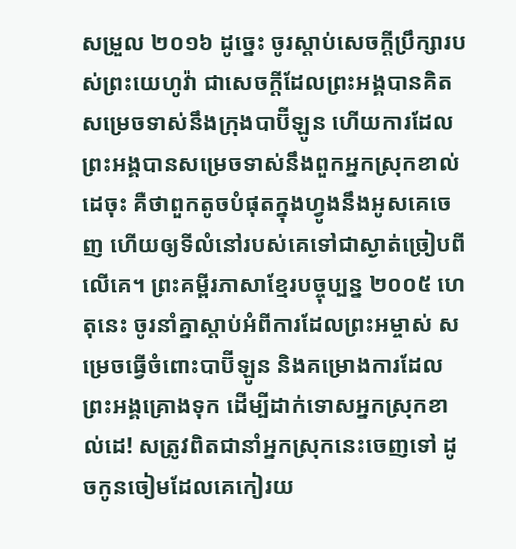សម្រួល ២០១៦ ដូច្នេះ ចូរស្តាប់សេចក្ដីប្រឹក្សារបស់ព្រះយេហូវ៉ា ជាសេចក្ដីដែលព្រះអង្គបានគិតសម្រេចទាស់នឹងក្រុងបាប៊ីឡូន ហើយការដែលព្រះអង្គបានសម្រេចទាស់នឹងពួកអ្នកស្រុកខាល់ដេចុះ គឺថាពួកតូចបំផុតក្នុងហ្វូងនឹងអូសគេចេញ ហើយឲ្យទីលំនៅរបស់គេទៅជាស្ងាត់ច្រៀបពីលើគេ។ ព្រះគម្ពីរភាសាខ្មែរបច្ចុប្បន្ន ២០០៥ ហេតុនេះ ចូរនាំគ្នាស្ដាប់អំពីការដែលព្រះអម្ចាស់ សម្រេចធ្វើចំពោះបាប៊ីឡូន និងគម្រោងការដែលព្រះអង្គគ្រោងទុក ដើម្បីដាក់ទោសអ្នកស្រុកខាល់ដេ! សត្រូវពិតជានាំអ្នកស្រុកនេះចេញទៅ ដូចកូនចៀមដែលគេកៀរយ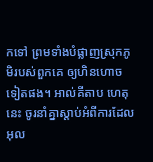កទៅ ព្រមទាំងបំផ្លាញស្រុកភូមិរបស់ពួកគេ ឲ្យហិនហោចទៀតផង។ អាល់គីតាប ហេតុនេះ ចូរនាំគ្នាស្ដាប់អំពីការដែលអុល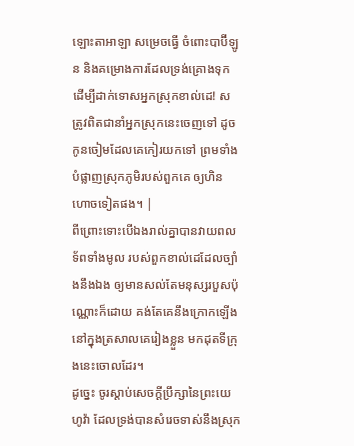ឡោះតាអាឡា សម្រេចធ្វើ ចំពោះបាប៊ីឡូន និងគម្រោងការដែលទ្រង់គ្រោងទុក ដើម្បីដាក់ទោសអ្នកស្រុកខាល់ដេ! សត្រូវពិតជានាំអ្នកស្រុកនេះចេញទៅ ដូចកូនចៀមដែលគេកៀរយកទៅ ព្រមទាំងបំផ្លាញស្រុកភូមិរបស់ពួកគេ ឲ្យហិនហោចទៀតផង។ |
ពីព្រោះទោះបើឯងរាល់គ្នាបានវាយពលទ័ពទាំងមូល របស់ពួកខាល់ដេដែលច្បាំងនឹងឯង ឲ្យមានសល់តែមនុស្សរបួសប៉ុណ្ណោះក៏ដោយ គង់តែគេនឹងក្រោកឡើង នៅក្នុងត្រសាលគេរៀងខ្លួន មកដុតទីក្រុងនេះចោលដែរ។
ដូច្នេះ ចូរស្តាប់សេចក្ដីប្រឹក្សានៃព្រះយេហូវ៉ា ដែលទ្រង់បានសំរេចទាស់នឹងស្រុក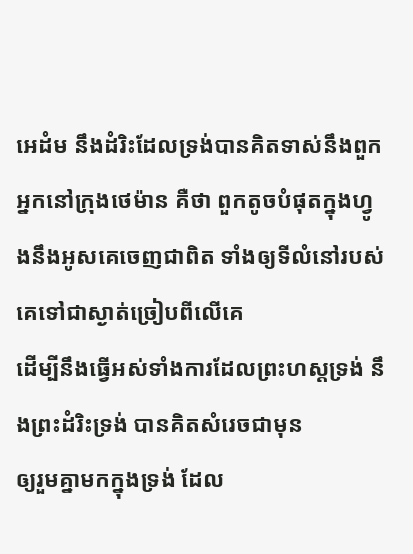អេដំម នឹងដំរិះដែលទ្រង់បានគិតទាស់នឹងពួកអ្នកនៅក្រុងថេម៉ាន គឺថា ពួកតូចបំផុតក្នុងហ្វូងនឹងអូសគេចេញជាពិត ទាំងឲ្យទីលំនៅរបស់គេទៅជាស្ងាត់ច្រៀបពីលើគេ
ដើម្បីនឹងធ្វើអស់ទាំងការដែលព្រះហស្តទ្រង់ នឹងព្រះដំរិះទ្រង់ បានគិតសំរេចជាមុន
ឲ្យរួមគ្នាមកក្នុងទ្រង់ ដែល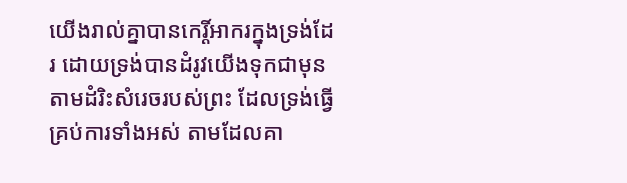យើងរាល់គ្នាបានកេរ្តិ៍អាករក្នុងទ្រង់ដែរ ដោយទ្រង់បានដំរូវយើងទុកជាមុន តាមដំរិះសំរេចរបស់ព្រះ ដែលទ្រង់ធ្វើគ្រប់ការទាំងអស់ តាមដែលគា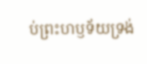ប់ព្រះហឫទ័យទ្រង់